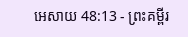អេសាយ 48:13 - ព្រះគម្ពីរ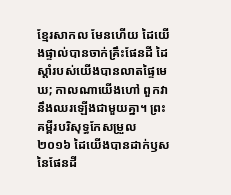ខ្មែរសាកល មែនហើយ ដៃយើងផ្ទាល់បានចាក់គ្រឹះផែនដី ដៃស្ដាំរបស់យើងបានលាតផ្ទៃមេឃ; កាលណាយើងហៅ ពួកវានឹងឈរឡើងជាមួយគ្នា។ ព្រះគម្ពីរបរិសុទ្ធកែសម្រួល ២០១៦ ដៃយើងបានដាក់ឫសនៃផែនដី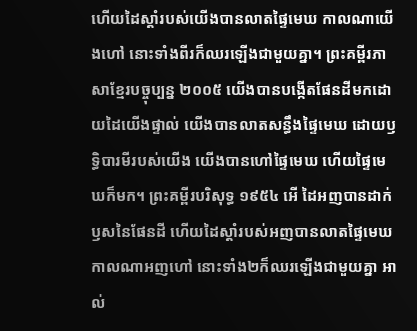ហើយដៃស្តាំរបស់យើងបានលាតផ្ទៃមេឃ កាលណាយើងហៅ នោះទាំងពីរក៏ឈរឡើងជាមួយគ្នា។ ព្រះគម្ពីរភាសាខ្មែរបច្ចុប្បន្ន ២០០៥ យើងបានបង្កើតផែនដីមកដោយដៃយើងផ្ទាល់ យើងបានលាតសន្ធឹងផ្ទៃមេឃ ដោយឫទ្ធិបារមីរបស់យើង យើងបានហៅផ្ទៃមេឃ ហើយផ្ទៃមេឃក៏មក។ ព្រះគម្ពីរបរិសុទ្ធ ១៩៥៤ អើ ដៃអញបានដាក់ឫសនៃផែនដី ហើយដៃស្តាំរបស់អញបានលាតផ្ទៃមេឃ កាលណាអញហៅ នោះទាំង២ក៏ឈរឡើងជាមួយគ្នា អាល់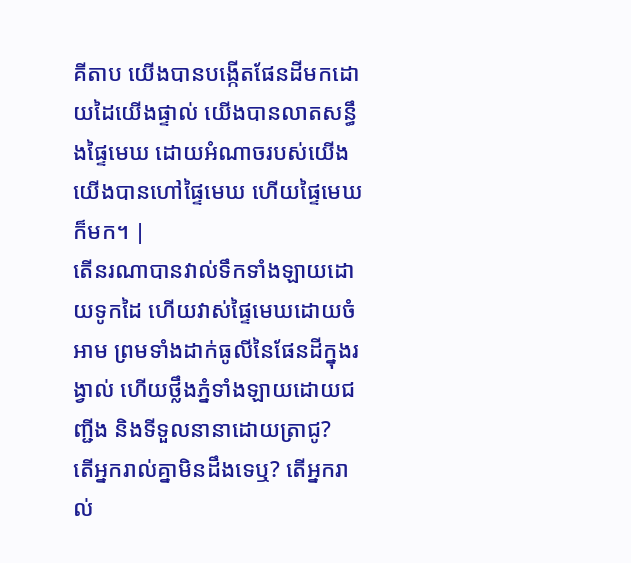គីតាប យើងបានបង្កើតផែនដីមកដោយដៃយើងផ្ទាល់ យើងបានលាតសន្ធឹងផ្ទៃមេឃ ដោយអំណាចរបស់យើង យើងបានហៅផ្ទៃមេឃ ហើយផ្ទៃមេឃក៏មក។ |
តើនរណាបានវាល់ទឹកទាំងឡាយដោយទូកដៃ ហើយវាស់ផ្ទៃមេឃដោយចំអាម ព្រមទាំងដាក់ធូលីនៃផែនដីក្នុងរង្វាល់ ហើយថ្លឹងភ្នំទាំងឡាយដោយជញ្ជីង និងទីទួលនានាដោយត្រាជូ?
តើអ្នករាល់គ្នាមិនដឹងទេឬ? តើអ្នករាល់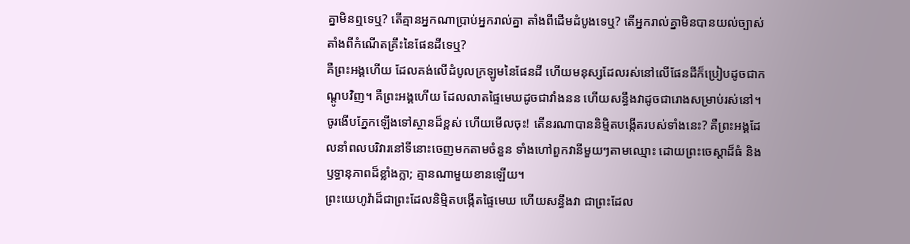គ្នាមិនឮទេឬ? តើគ្មានអ្នកណាប្រាប់អ្នករាល់គ្នា តាំងពីដើមដំបូងទេឬ? តើអ្នករាល់គ្នាមិនបានយល់ច្បាស់ តាំងពីកំណើតគ្រឹះនៃផែនដីទេឬ?
គឺព្រះអង្គហើយ ដែលគង់លើដំបូលក្រឡូមនៃផែនដី ហើយមនុស្សដែលរស់នៅលើផែនដីក៏ប្រៀបដូចជាកណ្ដូបវិញ។ គឺព្រះអង្គហើយ ដែលលាតផ្ទៃមេឃដូចជាវាំងនន ហើយសន្ធឹងវាដូចជារោងសម្រាប់រស់នៅ។
ចូរងើបភ្នែកឡើងទៅស្ថានដ៏ខ្ពស់ ហើយមើលចុះ! តើនរណាបាននិម្មិតបង្កើតរបស់ទាំងនេះ? គឺព្រះអង្គដែលនាំពលបរិវារនៅទីនោះចេញមកតាមចំនួន ទាំងហៅពួកវានីមួយៗតាមឈ្មោះ ដោយព្រះចេស្ដាដ៏ធំ និងឫទ្ធានុភាពដ៏ខ្លាំងក្លា; គ្មានណាមួយខានឡើយ។
ព្រះយេហូវ៉ាដ៏ជាព្រះដែលនិម្មិតបង្កើតផ្ទៃមេឃ ហើយសន្ធឹងវា ជាព្រះដែល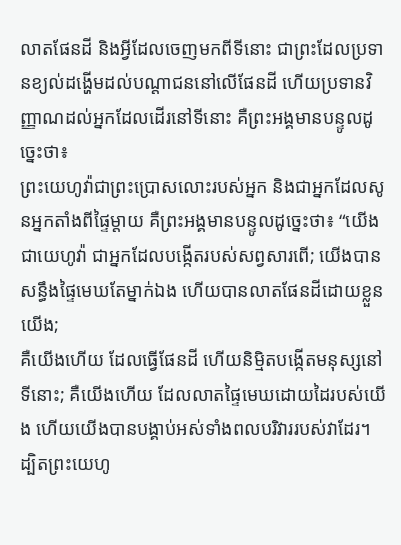លាតផែនដី និងអ្វីដែលចេញមកពីទីនោះ ជាព្រះដែលប្រទានខ្យល់ដង្ហើមដល់បណ្ដាជននៅលើផែនដី ហើយប្រទានវិញ្ញាណដល់អ្នកដែលដើរនៅទីនោះ គឺព្រះអង្គមានបន្ទូលដូច្នេះថា៖
ព្រះយេហូវ៉ាជាព្រះប្រោសលោះរបស់អ្នក និងជាអ្នកដែលសូនអ្នកតាំងពីផ្ទៃម្ដាយ គឺព្រះអង្គមានបន្ទូលដូច្នេះថា៖ “យើងជាយេហូវ៉ា ជាអ្នកដែលបង្កើតរបស់សព្វសារពើ; យើងបានសន្ធឹងផ្ទៃមេឃតែម្នាក់ឯង ហើយបានលាតផែនដីដោយខ្លួនយើង;
គឺយើងហើយ ដែលធ្វើផែនដី ហើយនិម្មិតបង្កើតមនុស្សនៅទីនោះ; គឺយើងហើយ ដែលលាតផ្ទៃមេឃដោយដៃរបស់យើង ហើយយើងបានបង្គាប់អស់ទាំងពលបរិវាររបស់វាដែរ។
ដ្បិតព្រះយេហូ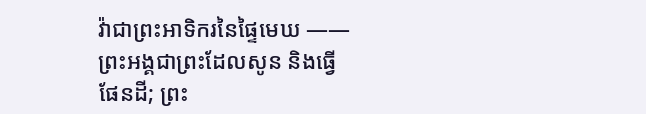វ៉ាជាព្រះអាទិករនៃផ្ទៃមេឃ ——ព្រះអង្គជាព្រះដែលសូន និងធ្វើផែនដី; ព្រះ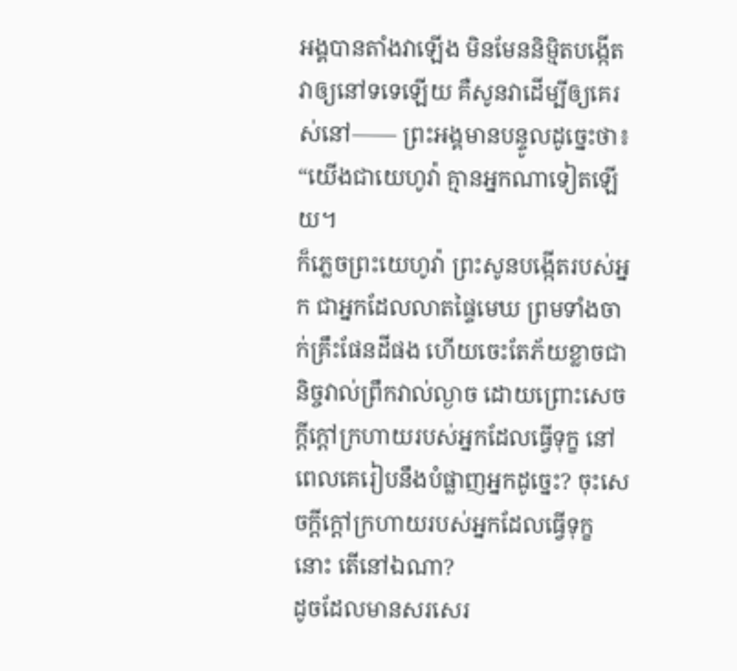អង្គបានតាំងវាឡើង មិនមែននិម្មិតបង្កើតវាឲ្យនៅទទេឡើយ គឺសូនវាដើម្បីឲ្យគេរស់នៅ—— ព្រះអង្គមានបន្ទូលដូច្នេះថា៖ “យើងជាយេហូវ៉ា គ្មានអ្នកណាទៀតឡើយ។
ក៏ភ្លេចព្រះយេហូវ៉ា ព្រះសូនបង្កើតរបស់អ្នក ជាអ្នកដែលលាតផ្ទៃមេឃ ព្រមទាំងចាក់គ្រឹះផែនដីផង ហើយចេះតែភ័យខ្លាចជានិច្ចវាល់ព្រឹកវាល់ល្ងាច ដោយព្រោះសេចក្ដីក្ដៅក្រហាយរបស់អ្នកដែលធ្វើទុក្ខ នៅពេលគេរៀបនឹងបំផ្លាញអ្នកដូច្នេះ? ចុះសេចក្ដីក្ដៅក្រហាយរបស់អ្នកដែលធ្វើទុក្ខនោះ តើនៅឯណា?
ដូចដែលមានសរសេរ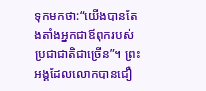ទុកមកថា:“យើងបានតែងតាំងអ្នកជាឪពុករបស់ប្រជាជាតិជាច្រើន”។ ព្រះអង្គដែលលោកបានជឿ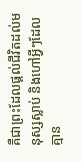គឺជាព្រះដែលផ្ដល់ជីវិតដល់មនុស្សស្លាប់ និងហៅអ្វីៗដែលគ្មាន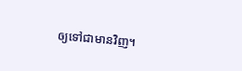ឲ្យទៅជាមានវិញ។